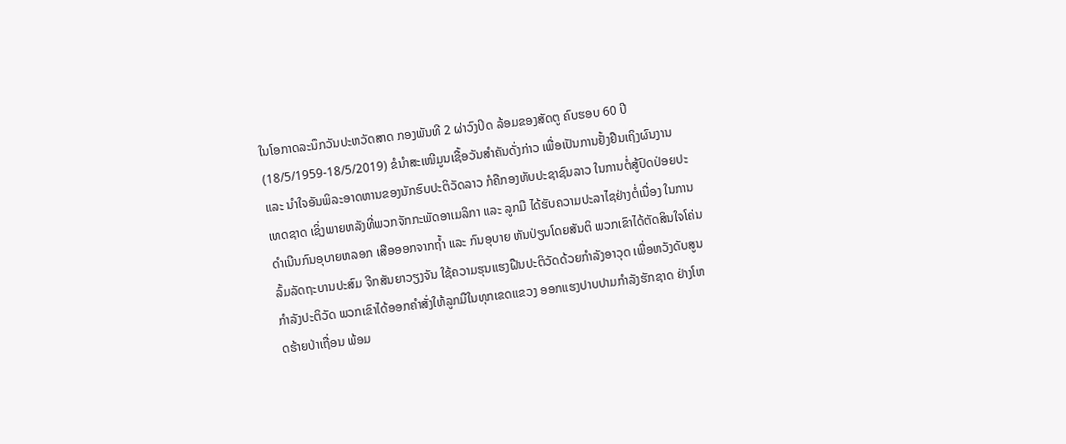ໃນໂອກາດລະນຶກວັນປະຫວັດສາດ ກອງພັນທີ 2 ຜ່າວົງປິດ ລ້ອມຂອງສັດຕູ ຄົບຮອບ 60 ປີ (18/5/1959-18/5/2019) ຂໍນຳສະເໜີມູນເຊື້ອວັນສຳຄັນດັ່ງກ່າວ ເພື່ອເປັນການຢັ້ງຢືນເຖິງຜົນງານ ແລະ ນຳໃຈອັນພິລະອາດຫານຂອງນັກຮົບປະຕິວັດລາວ ກໍຄືກອງທັບປະຊາຊົນລາວ ໃນການຕໍ່ສູ້ປົດປ່ອຍປະເທດຊາດ ເຊິ່ງພາຍຫລັງທີ່ພວກຈັກກະພັດອາເມລິກາ ແລະ ລູກມື ໄດ້ຮັບຄວາມປະລາໄຊຢ່າງຕໍ່ເນື່ອງ ໃນການດຳເນີນກົນອຸບາຍຫລອກ ເສືອອອກຈາກຖ້ຳ ແລະ ກົນອຸບາຍ ຫັນປ່ຽນໂດຍສັນຕິ ພວກເຂົາໄດ້ຕັດສິນໃຈໂຄ່ນລົ້ມລັດຖະບານປະສົມ ຈີກສັນຍາວຽງຈັນ ໃຊ້ຄວາມຮຸນແຮງຝືນປະຕິວັດດ້ວຍກຳລັງອາວຸດ ເພື່ອຫວັງດັບສູນກຳລັງປະຕິວັດ ພວກເຂົາໄດ້ອອກຄຳສັ່ງໃຫ້ລູກມືໃນທຸກເຂດແຂວງ ອອກແຮງປາບປາມກຳລັງຮັກຊາດ ຢ່າງໂຫດຮ້າຍປ່າເຖື່ອນ ພ້ອມ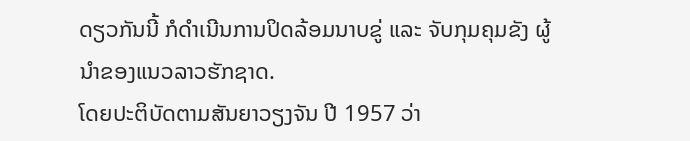ດຽວກັນນີ້ ກໍດຳເນີນການປິດລ້ອມນາບຂູ່ ແລະ ຈັບກຸມຄຸມຂັງ ຜູ້ນຳຂອງແນວລາວຮັກຊາດ.
ໂດຍປະຕິບັດຕາມສັນຍາວຽງຈັນ ປີ 1957 ວ່າ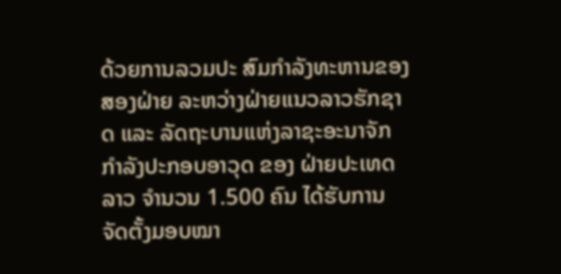ດ້ວຍການລວມປະ ສົມກຳລັງທະຫານຂອງສອງຝ່າຍ ລະຫວ່າງຝ່າຍແນວລາວຮັກຊາດ ແລະ ລັດຖະບານແຫ່ງລາຊະອະນາຈັກ ກຳລັງປະກອບອາວຸດ ຂອງ ຝ່າຍປະເທດລາວ ຈຳນວນ 1.500 ຄົນ ໄດ້ຮັບການຈັດຕັ້ງມອບໝາ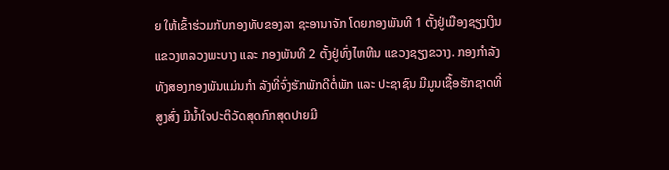ຍ ໃຫ້ເຂົ້າຮ່ວມກັບກອງທັບຂອງລາ ຊະອານາຈັກ ໂດຍກອງພັນທີ 1 ຕັ້ງຢູ່ເມືອງຊຽງເງິນ ແຂວງຫລວງພະບາງ ແລະ ກອງພັນທີ 2 ຕັ້ງຢູ່ທົ່ງໄຫຫີນ ແຂວງຊຽງຂວາງ. ກອງກຳລັງທັງສອງກອງພັນແມ່ນກຳ ລັງທີ່ຈົ່ງຮັກພັກດີຕໍ່ພັກ ແລະ ປະຊາຊົນ ມີມູນເຊື້ອຮັກຊາດທີ່ສູງສົ່ງ ມີນ້ຳໃຈປະຕິວັດສຸດກົກສຸດປາຍມີ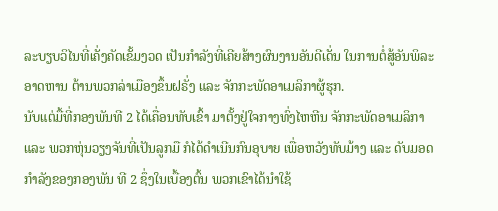ລະບຽບວິໄນທີ່ເຄັ່ງຄັດເຂັ້ມງວດ ເປັນກຳລັງທີ່ເຄີຍສ້າງຜົນງານອັນດີເດັ່ນ ໃນການຕໍ່ສູ້ອັນພິລະອາດຫານ ຕ້ານພວກລ່າເມືອງຂຶ້ນຝຣັ່ງ ແລະ ຈັກກະພັດອາເມລິກາຜູ້ຮຸກ.
ນັບແຕ່ມື້ທີ່ກອງພັນທີ 2 ໄດ້ເຄື່ອນທັບເຂົ້າ ມາຕັ້ງຢູ່ໃຈກາງທົ່ງໄຫຫີນ ຈັກກະພັດອາເມລິກາ ແລະ ພວກຫຸ່ນວຽງຈັນທີ່ເປັນລູກມື ກໍໄດ້ດຳເນີນກົນອຸບາຍ ເພື່ອຫວັງທັບມ້າງ ແລະ ດັບມອດກຳລັງຂອງກອງພັນ ທີ 2 ຊຶ່ງໃນເບື້ອງຕົ້ນ ພວກເຂົາໄດ້ນຳໃຊ້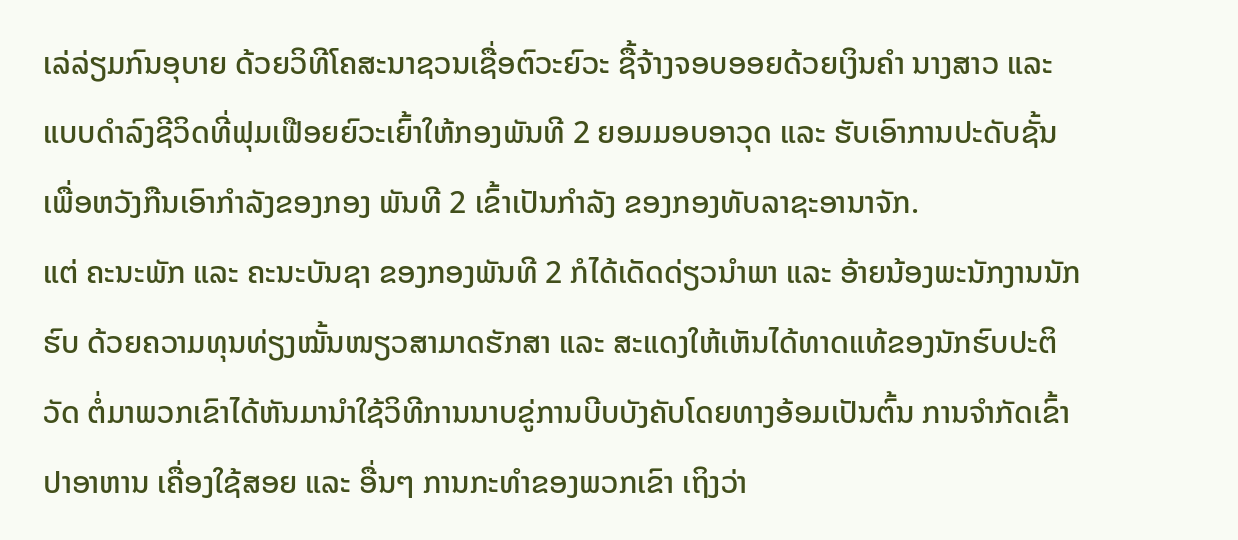ເລ່ລ່ຽມກົນອຸບາຍ ດ້ວຍວິທີໂຄສະນາຊວນເຊື່ອຕົວະຍົວະ ຊື້ຈ້າງຈອບອອຍດ້ວຍເງິນຄຳ ນາງສາວ ແລະ ແບບດຳລົງຊີວິດທີ່ຟຸມເຟືອຍຍົວະເຍົ້າໃຫ້ກອງພັນທີ 2 ຍອມມອບອາວຸດ ແລະ ຮັບເອົາການປະດັບຊັ້ນ ເພື່ອຫວັງກືນເອົາກຳລັງຂອງກອງ ພັນທີ 2 ເຂົ້າເປັນກຳລັງ ຂອງກອງທັບລາຊະອານາຈັກ.
ແຕ່ ຄະນະພັກ ແລະ ຄະນະບັນຊາ ຂອງກອງພັນທີ 2 ກໍໄດ້ເດັດດ່ຽວນຳພາ ແລະ ອ້າຍນ້ອງພະນັກງານນັກຮົບ ດ້ວຍຄວາມທຸນທ່ຽງໝັ້ນໜຽວສາມາດຮັກສາ ແລະ ສະແດງໃຫ້ເຫັນໄດ້ທາດແທ້ຂອງນັກຮົບປະຕິວັດ ຕໍ່ມາພວກເຂົາໄດ້ຫັນມານຳໃຊ້ວິທີການນາບຂູ່ການບີບບັງຄັບໂດຍທາງອ້ອມເປັນຕົ້ນ ການຈຳກັດເຂົ້າ ປາອາຫານ ເຄື່ອງໃຊ້ສອຍ ແລະ ອື່ນໆ ການກະທຳຂອງພວກເຂົາ ເຖິງວ່າ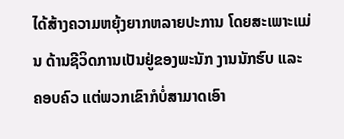ໄດ້ສ້າງຄວາມຫຍຸ້ງຍາກຫລາຍປະການ ໂດຍສະເພາະແມ່ນ ດ້ານຊີວິດການເປັນຢູ່ຂອງພະນັກ ງານນັກຮົບ ແລະ ຄອບຄົວ ແຕ່ພວກເຂົາກໍບໍ່ສາມາດເອົາ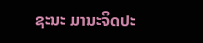ຊະນະ ມານະຈິດປະ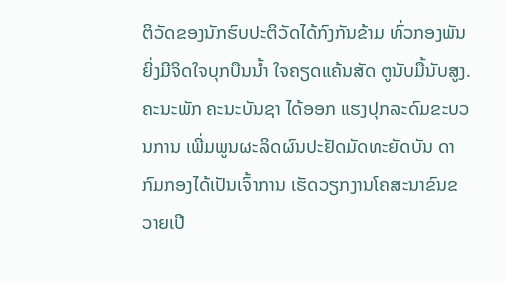ຕິວັດຂອງນັກຮົບປະຕິວັດໄດ້ກົງກັນຂ້າມ ທົ່ວກອງພັນຍິ່ງມີຈິດໃຈບຸກບືນນ້ຳ ໃຈຄຽດແຄ້ນສັດ ຕູນັບມື້ນັບສູງ.
ຄະນະພັກ ຄະນະບັນຊາ ໄດ້ອອກ ແຮງປຸກລະດົມຂະບວນການ ເພີ່ມພູນຜະລິດຜົນປະຢັດມັດທະຍັດບັນ ດາກົມກອງໄດ້ເປັນເຈົ້າການ ເຮັດວຽກງານໂຄສະນາຂົນຂວາຍເປີ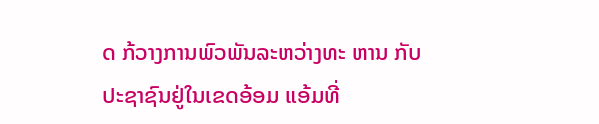ດ ກ້ວາງການພົວພັນລະຫວ່າງທະ ຫານ ກັບປະຊາຊົນຢູ່ໃນເຂດອ້ອມ ແອ້ມທີ່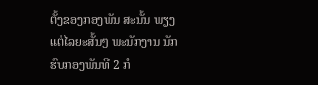ຕັ້ງຂອງກອງພັນ ສະນັ້ນ ພຽງແຕ່ໄລຍະສັ້ນໆ ພະນັກງານ ນັກຮົບກອງພັນທີ 2 ກໍ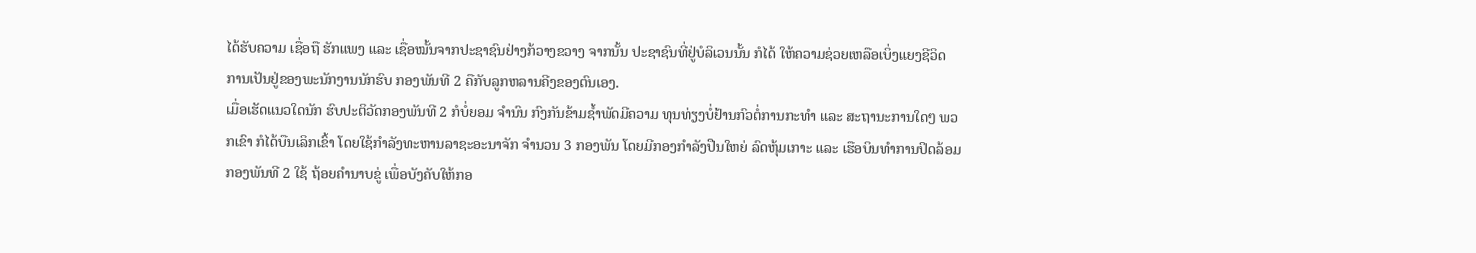ໄດ້ຮັບຄວາມ ເຊື່ອຖື ຮັກແພງ ແລະ ເຊື່ອໝັ້ນຈາກປະຊາຊົນຢ່າງກ້ວາງຂວາງ ຈາກນັ້ນ ປະຊາຊົນທີ່ຢູ່ບໍລິເວນນັ້ນ ກໍໄດ້ ໃຫ້ຄວາມຊ່ວຍເຫລືອເບິ່ງແຍງຊີວິດ ການເປັນຢູ່ຂອງພະນັກງານນັກຮົບ ກອງພັນທີ 2 ຄືກັບລູກຫລານຄີງຂອງຕົນເອງ.
ເມື່ອເຮັດແນວໃດນັກ ຮົບປະຕິວັດກອງພັນທີ 2 ກໍບໍ່ຍອມ ຈຳນົນ ກົງກັນຂ້າມຊ້ຳພັດມີຄວາມ ທຸນທ່ຽງບໍ່ຢ້ານກົວຕໍ່ການກະທຳ ແລະ ສະຖານະການໃດໆ ພວກເຂົາ ກໍໄດ້ບືນເລິກເຂົ້າ ໂດຍໃຊ້ກຳລັງທະຫານລາຊະອະນາຈັກ ຈຳນວນ 3 ກອງພັນ ໂດຍມີກອງກຳລັງປືນໃຫຍ່ ລົດຫຸ້ມເກາະ ແລະ ເຮືອບິນທຳການປິດລ້ອມ ກອງພັນທີ 2 ໃຊ້ ຖ້ອຍຄຳນາບຂູ່ ເພື່ອບັງຄັບໃຫ້ກອ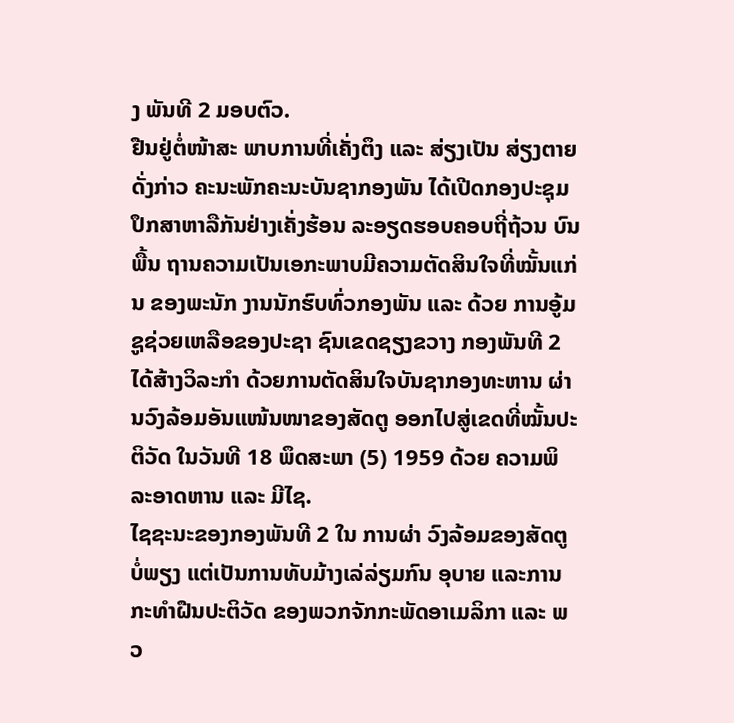ງ ພັນທີ 2 ມອບຕົວ.
ຢືນຢູ່ຕໍ່ໜ້າສະ ພາບການທີ່ເຄັ່ງຕຶງ ແລະ ສ່ຽງເປັນ ສ່ຽງຕາຍດັ່ງກ່າວ ຄະນະພັກຄະນະບັນຊາກອງພັນ ໄດ້ເປີດກອງປະຊຸມປຶກສາຫາລືກັນຢ່າງເຄັ່ງຮ້ອນ ລະອຽດຮອບຄອບຖີ່ຖ້ວນ ບົນພື້ນ ຖານຄວາມເປັນເອກະພາບມີຄວາມຕັດສິນໃຈທີ່ໝັ້ນແກ່ນ ຂອງພະນັກ ງານນັກຮົບທົ່ວກອງພັນ ແລະ ດ້ວຍ ການອູ້ມຊູຊ່ວຍເຫລືອຂອງປະຊາ ຊົນເຂດຊຽງຂວາງ ກອງພັນທີ 2 ໄດ້ສ້າງວິລະກຳ ດ້ວຍການຕັດສິນໃຈບັນຊາກອງທະຫານ ຜ່ານວົງລ້ອມອັນແໜ້ນໜາຂອງສັດຕູ ອອກໄປສູ່ເຂດທີ່ໝັ້ນປະຕິວັດ ໃນວັນທີ 18 ພຶດສະພາ (5) 1959 ດ້ວຍ ຄວາມພິລະອາດຫານ ແລະ ມີໄຊ.
ໄຊຊະນະຂອງກອງພັນທີ 2 ໃນ ການຜ່າ ວົງລ້ອມຂອງສັດຕູບໍ່ພຽງ ແຕ່ເປັນການທັບມ້າງເລ່ລ່ຽມກົນ ອຸບາຍ ແລະການກະທຳຝືນປະຕິວັດ ຂອງພວກຈັກກະພັດອາເມລິກາ ແລະ ພວ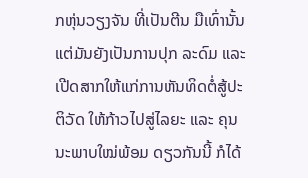ກຫຸ່ນວຽງຈັນ ທີ່ເປັນຕີນ ມືເທົ່ານັ້ນແຕ່ມັນຍັງເປັນການປຸກ ລະດົມ ແລະ ເປີດສາກໃຫ້ແກ່ການຫັນທິດຕໍ່ສູ້ປະຕິວັດ ໃຫ້ກ້າວໄປສູ່ໄລຍະ ແລະ ຄຸນນະພາບໃໝ່ພ້ອມ ດຽວກັນນີ້ ກໍໄດ້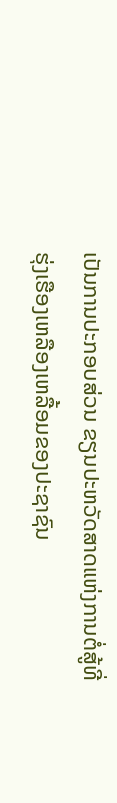ເປັນການປະກອບສ່ວນ ຂຽນປະຫວັດສາດແຫ່ງການຕໍ່ສູ້ທີ່ຮຸ່ງເຮືອງເຫລືອງເຫລື້ອມຂອງປະຊາຊົນ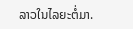ລາວໃນໄລຍະຕໍ່ມາ.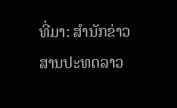ທີ່ມາ: ສຳນັກຂ່າວສານປະທດລາວ